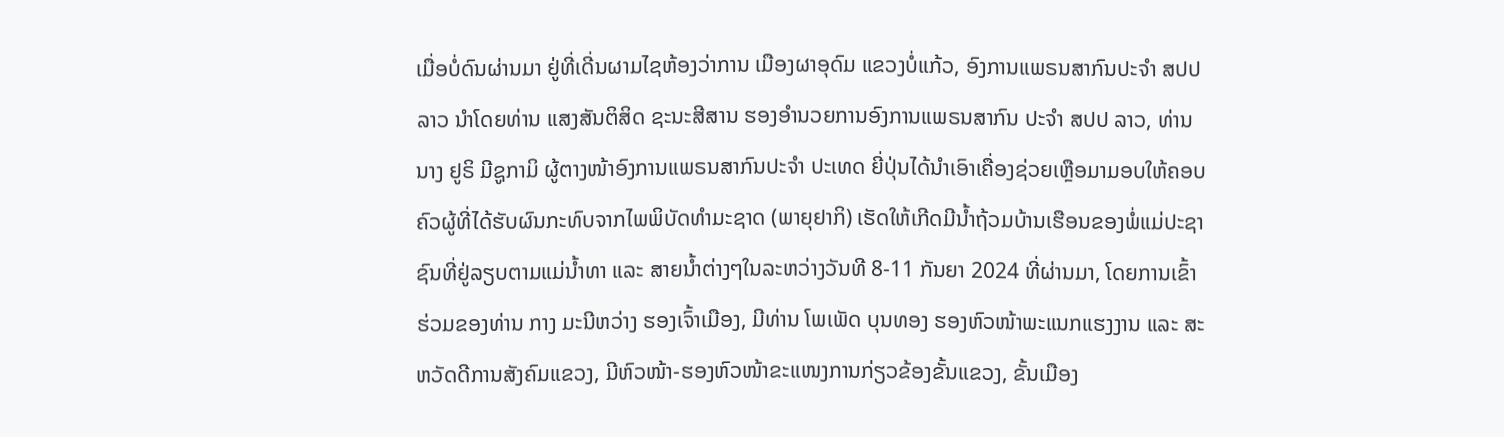ເມື່ອບໍ່ດົນຜ່ານມາ ຢູ່ທີ່ເດີ່ນຜາມໄຊຫ້ອງວ່າການ ເມືອງຜາອຸດົມ ແຂວງບໍ່ແກ້ວ, ອົງການແພຣນສາກົນປະຈໍາ ສປປ ລາວ ນໍາໂດຍທ່ານ ແສງສັນຕິສິດ ຊະນະສີສານ ຮອງອໍານວຍການອົງການແພຣນສາກົນ ປະຈໍາ ສປປ ລາວ, ທ່ານ ນາງ ຢູຣິ ມີຊູກາມິ ຜູ້ຕາງໜ້າອົງການແພຣນສາກົນປະຈໍາ ປະເທດ ຍີ່ປຸ່ນໄດ້ນໍາເອົາເຄື່ອງຊ່ວຍເຫຼືອມາມອບໃຫ້ຄອບຄົວຜູ້ທີ່ໄດ້ຮັບຜົນກະທົບຈາກໄພພິບັດທໍາມະຊາດ (ພາຍຸຢາກິ) ເຮັດໃຫ້ເກີດມີນໍ້າຖ້ວມບ້ານເຮືອນຂອງພໍ່ແມ່ປະຊາຊົນທີ່ຢູ່ລຽບຕາມແມ່ນໍ້າທາ ແລະ ສາຍນໍ້າຕ່າງໆໃນລະຫວ່າງວັນທີ 8-11 ກັນຍາ 2024 ທີ່ຜ່ານມາ, ໂດຍການເຂົ້າຮ່ວມຂອງທ່ານ ກາງ ມະນີຫວ່າງ ຮອງເຈົ້າເມືອງ, ມີທ່ານ ໂພເພັດ ບຸນທອງ ຮອງຫົວໜ້າພະແນກແຮງງານ ແລະ ສະຫວັດດີການສັງຄົມແຂວງ, ມີຫົວໜ້າ-ຮອງຫົວໜ້າຂະແໜງການກ່ຽວຂ້ອງຂັ້ນແຂວງ, ຂັ້ນເມືອງ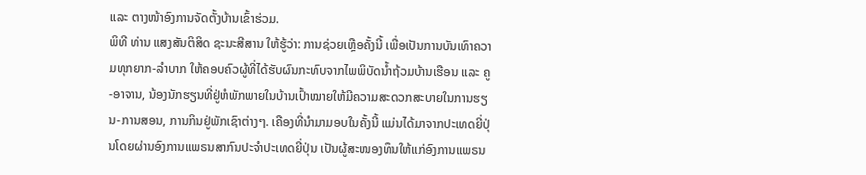ແລະ ຕາງໜ້າອົງການຈັດຕັ້ງບ້ານເຂົ້າຮ່ວມ.
ພິທີ ທ່ານ ແສງສັນຕິສິດ ຊະນະສີສານ ໃຫ້ຮູ້ວ່າ: ການຊ່ວຍເຫຼືອຄັ້ງນີ້ ເພື່ອເປັນການບັນເທົາຄວາມທຸກຍາກ-ລໍາບາກ ໃຫ້ຄອບຄົວຜູ້ທີ່ໄດ້ຮັບຜົນກະທົບຈາກໄພພິບັດນໍ້າຖ້ວມບ້ານເຮືອນ ແລະ ຄູ-ອາຈານ, ນ້ອງນັກຮຽນທີ່ຢູ່ຫໍພັກພາຍໃນບ້ານເປົ້າໝາຍໃຫ້ມີຄວາມສະດວກສະບາຍໃນການຮຽນ-ການສອນ, ການກິນຢູ່ພັກເຊົາຕ່າງໆ. ເຄືອງທີ່ນໍາມາມອບໃນຄັ້ງນີ້ ແມ່ນໄດ້ມາຈາກປະເທດຍີ່ປຸ່ນໂດຍຜ່ານອົງການແພຣນສາກົນປະຈໍາປະເທດຍີ່ປຸ່ນ ເປັນຜູ້ສະໜອງທຶນໃຫ້ແກ່ອົງການແພຣນ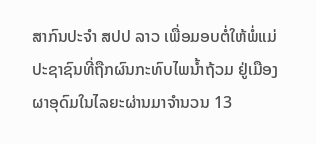ສາກົນປະຈໍາ ສປປ ລາວ ເພື່ອມອບຕໍ່ໃຫ້ພໍ່ແມ່ປະຊາຊົນທີ່ຖືກຜົນກະທົບໄພນໍ້າຖ້ວມ ຢູ່ເມືອງຜາອຸດົມໃນໄລຍະຜ່ານມາຈໍານວນ 13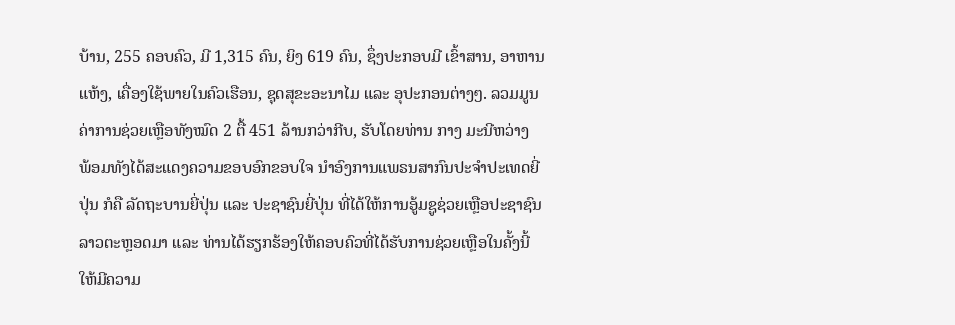ບ້ານ, 255 ຄອບຄົວ, ມີ 1,315 ຄົນ, ຍິງ 619 ຄົນ, ຊຶ່ງປະກອບມີ ເຂົ້າສານ, ອາຫານແຫ້ງ, ເຄື່ອງໃຊ້ພາຍໃນຄົວເຮືອນ, ຊຸດສຸຂະອະນາໄມ ແລະ ອຸປະກອນຕ່າງໆ. ລວມມູນຄ່າການຊ່ວຍເຫຼືອທັງໝົດ 2 ຕື້ 451 ລ້ານກວ່າກີບ, ຮັບໂດຍທ່ານ ກາງ ມະນີຫວ່າງ ພ້ອມທັງໄດ້ສະແດງຄວາມຂອບອົກຂອບໃຈ ນໍາອົງການແພຣນສາກົນປະຈໍາປະເທດຍີ່ປຸ່ນ ກໍຄື ລັດຖະບານຍີ່ປຸ່ນ ແລະ ປະຊາຊົນຍີ່ປຸ່ນ ທີ່ໄດ້ໃຫ້ການອູ້ມຊູຊ່ວຍເຫຼືອປະຊາຊົນລາວຕະຫຼອດມາ ແລະ ທ່ານໄດ້ຮຽກຮ້ອງໃຫ້ຄອບຄົວທີ່ໄດ້ຮັບການຊ່ວຍເຫຼືອໃນຄັ້ງນີ້ໃຫ້ມີຄວາມ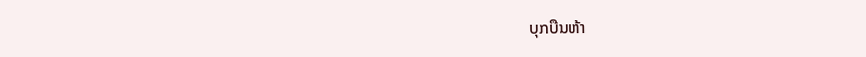ບຸກບືນຫ້າ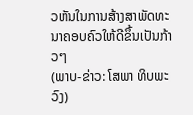ວຫັນໃນການສ້າງສາພັດທະນາຄອບຄົວໃຫ້ດີຂຶ້ນເປັນກ້າວໆ
(ພາບ-ຂ່າວ: ໂສພາ ທິບພະວົງ)